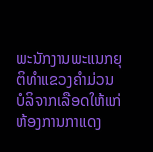ພະນັກງານພະແນກຍຸຕິທຳແຂວງຄຳມ່ວນ ບໍລິຈາກເລືອດໃຫ້ແກ່ຫ້ອງການກາແດງ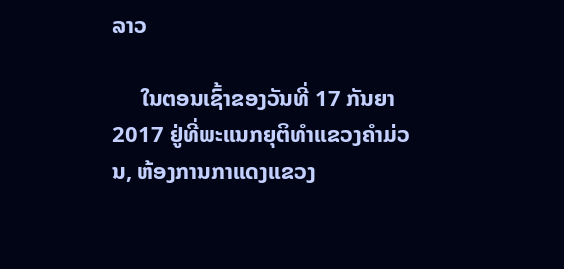ລາວ

     ໃນຕອນເຊົ້າຂອງວັນທີ່ 17 ກັນຍາ 2017 ຢູ່ທີ່ພະແນກຍຸຕິທຳແຂວງຄຳມ່ວນ, ຫ້ອງການກາແດງແຂວງ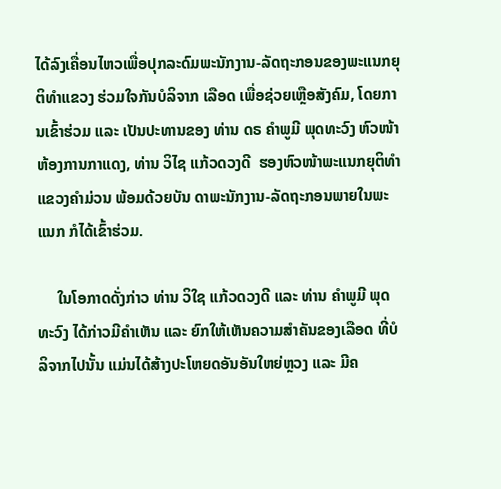ໄດ້ລົງເຄື່ອນໄຫວເພື່ອປຸກລະດົມພະນັກງານ-ລັດຖະກອນຂອງພະແນກຍຸຕິທຳແຂວງ ຮ່ວມໃຈກັນບໍລິຈາກ ເລືອດ ເພື່ອຊ່ວຍເຫຼືອສັງຄົມ, ໂດຍການເຂົ້າຮ່ວມ ແລະ ເປັນປະທານຂອງ ທ່ານ ດຣ ຄຳພູມີ ພຸດທະວົງ ຫົວໜ້າຫ້ອງການກາແດງ, ທ່ານ ວິໄຊ ແກ້ວດວງດີ  ຮອງຫົວໜ້າພະແນກຍຸຕິທຳແຂວງຄຳມ່ວນ ພ້ອມດ້ວຍບັນ ດາພະນັກງານ-ລັດຖະກອນພາຍໃນພະແນກ ກໍໄດ້ເຂົ້າຮ່ວມ.

     ໃນໂອກາດດັ່ງກ່າວ ທ່ານ ວິໃຊ ແກ້ວດວງດີ ແລະ ທ່ານ ຄຳພູມີ ພຸດທະວົງ ໄດ້ກ່າວມີຄຳເຫັນ ແລະ ຍົກໃຫ້ເຫັນຄວາມສຳຄັນຂອງເລືອດ ທີ່ບໍລິຈາກໄປນັ້ນ ແມ່ນໄດ້ສ້າງປະໂຫຍດອັນອັນໃຫຍ່ຫຼວງ ແລະ ມີຄ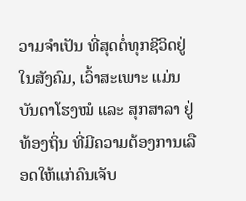ວາມຈຳເປັນ ທີ່ສຸດຕໍ່ທຸກຊີວິດຢູ່ໃນສັງຄົມ, ເວົ້າສະເພາະ ແມ່ນບັນດາໂຮງໝໍ ແລະ ສຸກສາລາ ຢູ່ທ້ອງຖິ່ນ ທີ່ມີຄວາມຕ້ອງການເລືອດໃຫ້ແກ່ຄົນເຈັບ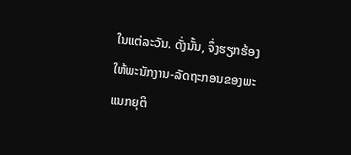ໃນແຕ່ລະວັນ. ດັ່ງນັ້ນ, ຈຶ່ງຮຽກຮ້ອງໃຫ້ພະນັກງານ-ລັດຖະກອນຂອງພະແນກຍຸຕິ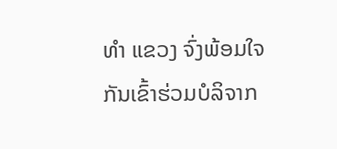ທຳ ແຂວງ ຈົ່ງພ້ອມໃຈກັນເຂົ້າຮ່ວມບໍລິຈາກ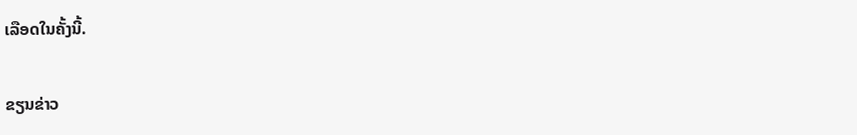ເລືອດໃນຄັ້ງນີ້.

ຂຽນຂ່າວ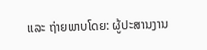ແລະ ຖ່າຍພາບໂດຍ: ຜູ້ປະສານງານ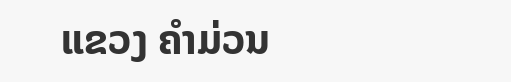ແຂວງ ຄຳມ່ວນ